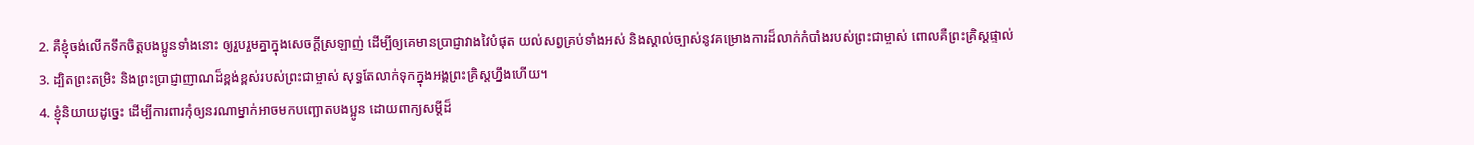2. គឺខ្ញុំចង់លើកទឹកចិត្តបងប្អូនទាំងនោះ ឲ្យរួបរួមគ្នាក្នុងសេចក្ដីស្រឡាញ់ ដើម្បីឲ្យគេមានប្រាជ្ញាវាងវៃបំផុត យល់សព្វគ្រប់ទាំងអស់ និងស្គាល់ច្បាស់នូវគម្រោងការដ៏លាក់កំបាំងរបស់ព្រះជាម្ចាស់ ពោលគឺព្រះគ្រិស្ដផ្ទាល់
3. ដ្បិតព្រះតម្រិះ និងព្រះប្រាជ្ញាញាណដ៏ខ្ពង់ខ្ពស់របស់ព្រះជាម្ចាស់ សុទ្ធតែលាក់ទុកក្នុងអង្គព្រះគ្រិស្ដហ្នឹងហើយ។
4. ខ្ញុំនិយាយដូច្នេះ ដើម្បីការពារកុំឲ្យនរណាម្នាក់អាចមកបញ្ឆោតបងប្អូន ដោយពាក្យសម្ដីដ៏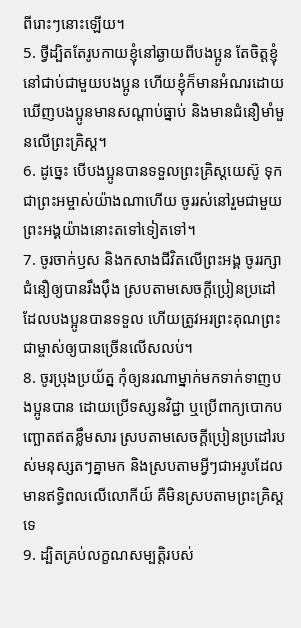ពីរោះៗនោះឡើយ។
5. ថ្វីដ្បិតតែរូបកាយខ្ញុំនៅឆ្ងាយពីបងប្អូន តែចិត្តខ្ញុំនៅជាប់ជាមួយបងប្អូន ហើយខ្ញុំក៏មានអំណរដោយឃើញបងប្អូនមានសណ្ដាប់ធ្នាប់ និងមានជំនឿមាំមួនលើព្រះគ្រិស្ដ។
6. ដូច្នេះ បើបងប្អូនបានទទួលព្រះគ្រិស្ដយេស៊ូ ទុកជាព្រះអម្ចាស់យ៉ាងណាហើយ ចូររស់នៅរួមជាមួយព្រះអង្គយ៉ាងនោះតទៅទៀតទៅ។
7. ចូរចាក់ឫស និងកសាងជីវិតលើព្រះអង្គ ចូររក្សាជំនឿឲ្យបានរឹងប៉ឹង ស្របតាមសេចក្ដីប្រៀនប្រដៅដែលបងប្អូនបានទទួល ហើយត្រូវអរព្រះគុណព្រះជាម្ចាស់ឲ្យបានច្រើនលើសលប់។
8. ចូរប្រុងប្រយ័ត្ន កុំឲ្យនរណាម្នាក់មកទាក់ទាញបងប្អូនបាន ដោយប្រើទស្សនវិជ្ជា ឬប្រើពាក្យបោកបញ្ឆោតឥតខ្លឹមសារ ស្របតាមសេចក្ដីប្រៀនប្រដៅរបស់មនុស្សតៗគ្នាមក និងស្របតាមអ្វីៗជាអរូបដែលមានឥទ្ធិពលលើលោកីយ៍ គឺមិនស្របតាមព្រះគ្រិស្ដទេ
9. ដ្បិតគ្រប់លក្ខណសម្បត្តិរបស់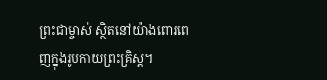ព្រះជាម្ចាស់ ស្ថិតនៅយ៉ាងពោរពេញក្នុងរូបកាយព្រះគ្រិស្ដ។